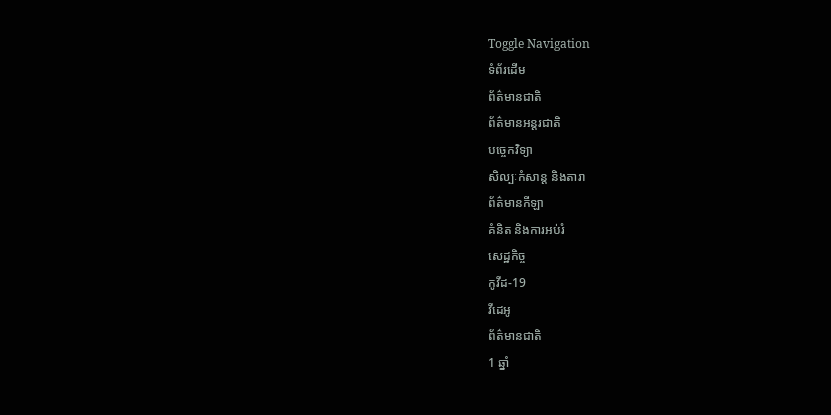Toggle Navigation
ទំព័រដើម
ព័ត៌មានជាតិ
ព័ត៌មានអន្តរជាតិ
បច្ចេកវិទ្យា
សិល្បៈកំសាន្ត និងតារា
ព័ត៌មានកីឡា
គំនិត និងការអប់រំ
សេដ្ឋកិច្ច
កូវីដ-19
វីដេអូ
ព័ត៌មានជាតិ
1 ឆ្នាំ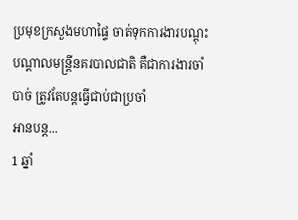ប្រមុខក្រសួងមហាផ្ទៃ ចាត់ទុកការងារបណ្តុះបណ្តាលមន្ដ្រីនគរបាលជាតិ គឺជាការងារចាំបាច់ ត្រូវតែបន្តធ្វើជាប់ជាប្រចាំ
អានបន្ត...
1 ឆ្នាំ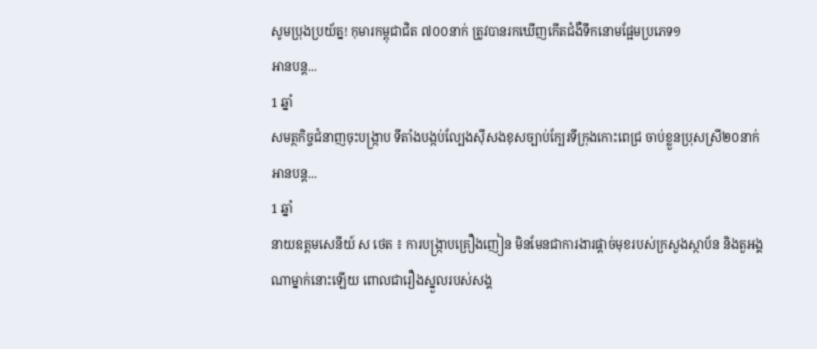សូមប្រុងប្រយ័ត្ន! កុមារកម្ពុជាជិត ៧០០នាក់ ត្រូវបានរកឃើញកើតជំងឺទឹកនោមផ្អែមប្រភេទ១
អានបន្ត...
1 ឆ្នាំ
សមត្ថកិច្ចជំនាញចុះបង្ក្រាប ទីតាំងបង្កប់ល្បែងស៊ីសងខុសច្បាប់ក្បែរទីក្រុងកោះពេជ្រ ចាប់ខ្លួនប្រុសស្រី២០នាក់
អានបន្ត...
1 ឆ្នាំ
នាយឧត្តមសេនីយ៍ ស ថេត ៖ ការបង្ក្រាបគ្រឿងញៀន មិនមែនជាការងារផ្តាច់មុខរបស់ក្រសួងស្ថាប័ន និងតួអង្គណាម្នាក់នោះឡើយ ពោលជារឿងស្នួលរបស់សង្គ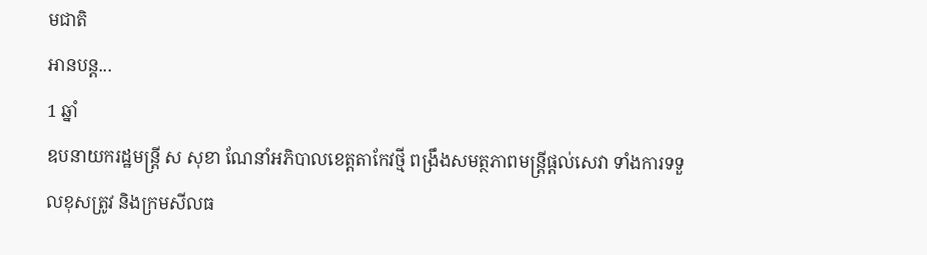មជាតិ
អានបន្ត...
1 ឆ្នាំ
ឧបនាយករដ្ឋមន្ត្រី ស សុខា ណែនាំអភិបាលខេត្តតាកែវថ្មី ពង្រឹងសមត្ថភាពមន្រ្តីផ្តល់សេវា ទាំងការទទួលខុសត្រូវ និងក្រមសីលធ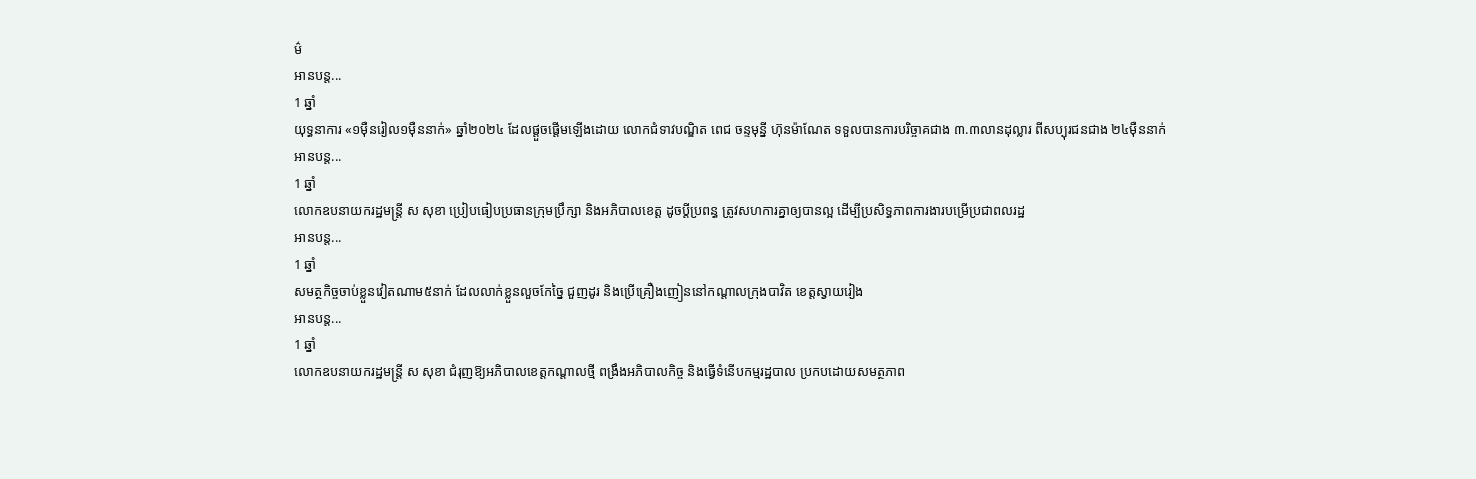ម៌
អានបន្ត...
1 ឆ្នាំ
យុទ្ធនាការ «១ម៉ឺនរៀល១ម៉ឺននាក់» ឆ្នាំ២០២៤ ដែលផ្តួចផ្តើមឡើងដោយ លោកជំទាវបណ្ឌិត ពេជ ចន្ទមុន្នី ហ៊ុនម៉ាណែត ទទួលបានការបរិច្ចាគជាង ៣.៣លានដុល្លារ ពីសប្បុរជនជាង ២៤ម៉ឺននាក់
អានបន្ត...
1 ឆ្នាំ
លោកឧបនាយករដ្ឋមន្ដ្រី ស សុខា ប្រៀបធៀបប្រធានក្រុមប្រឹក្សា និងអភិបាលខេត្ត ដូចប្ដីប្រពន្ធ ត្រូវសហការគ្នាឲ្យបានល្អ ដើម្បីប្រសិទ្ធភាពការងារបម្រើប្រជាពលរដ្ឋ
អានបន្ត...
1 ឆ្នាំ
សមត្ថកិច្ចចាប់ខ្លួនវៀតណាម៥នាក់ ដែលលាក់ខ្លួនលួចកែច្នៃ ជួញដូរ និងប្រើគ្រឿងញៀននៅកណ្តាលក្រុងបាវិត ខេត្តស្វាយរៀង
អានបន្ត...
1 ឆ្នាំ
លោកឧបនាយករដ្ឋមន្ត្រី ស សុខា ជំរុញឱ្យអភិបាលខេត្តកណ្តាលថ្មី ពង្រឹងអភិបាលកិច្ច និងធ្វើទំនើបកម្មរដ្ឋបាល ប្រកបដោយសមត្ថភាព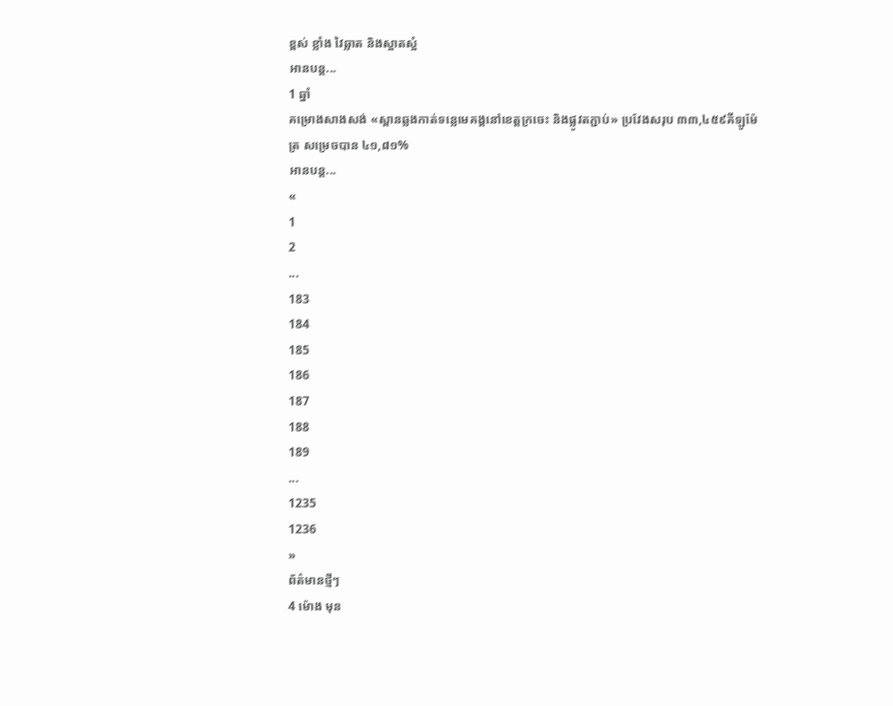ខ្ពស់ ខ្លាំង វៃឆ្លាត និងស្អាតស្អំ
អានបន្ត...
1 ឆ្នាំ
គម្រោងសាងសង់ «ស្ពានឆ្លងកាត់ទន្លេមេគង្គនៅខេត្តក្រចេះ និងផ្លូវតភ្ជាប់» ប្រវែងសរុប ៣៣,៤៥៩គីឡូម៉ែត្រ សម្រេចបាន ៤១,៨១%
អានបន្ត...
«
1
2
...
183
184
185
186
187
188
189
...
1235
1236
»
ព័ត៌មានថ្មីៗ
4 ម៉ោង មុន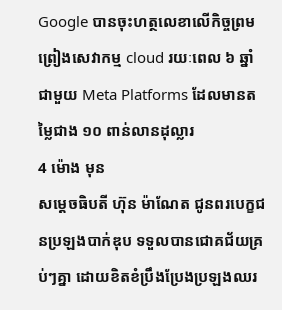Google បានចុះហត្ថលេខាលើកិច្ចព្រមព្រៀងសេវាកម្ម cloud រយៈពេល ៦ ឆ្នាំជាមួយ Meta Platforms ដែលមានតម្លៃជាង ១០ ពាន់លានដុល្លារ
4 ម៉ោង មុន
សម្ដេចធិបតី ហ៊ុន ម៉ាណែត ជូនពរបេក្ខជនប្រឡងបាក់ឌុប ទទួលបានជោគជ័យគ្រប់ៗគ្នា ដោយខិតខំប្រឹងប្រែងប្រឡងឈរ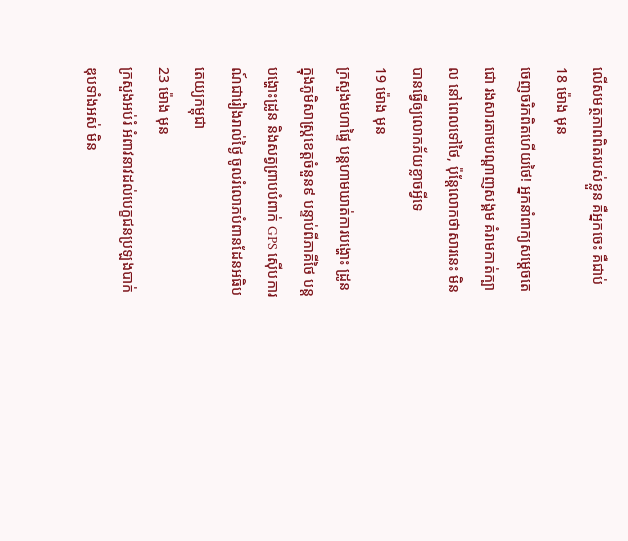លើសមត្ថភាពពិតរបស់ខ្លួន គឺអ្នកចេះ គឺជាប់
18 ម៉ោង មុន
ចេញចរិកពិតហេីយថៃ! អ្នកនាំពាក្យសម្តេចតេជោ រងសារតាមបណ្តាញសង្គម គំរាមកាត់ក្បាល នៅពេលទៅថៃ, ប៉ុន្តែលោកថាសារនេះ មិនបានធ្វើឲ្យលោកភ័យខ្លាចអ្វីទេ
19 ម៉ោង មុន
ក្រសួងមហាផ្ទៃ បន្តហាមឃាត់ការបង្ហោះ ដ្រូន ក្នុងភូមិសាស្ត្រខេត្តចំនួន៩ បន្ទាប់ពីភាគីថៃ បន្ដបង្ហោះដ្រូន និងសត្វព្រាបបំពាក់ GPS ស៊ើបការណ៍ជារៀងរាល់ថ្ងៃ ចូលរំលោភបំពានដែនអធិបតេយ្យកម្ពុជា
23 ម៉ោង មុន
ក្រសួងអប់រំ អំពាវនាវដល់បេក្ខជនប្រឡងបាក់ឌុបទាំងអស់ មិន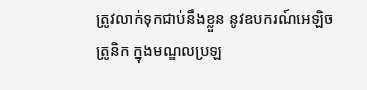ត្រូវលាក់ទុកជាប់នឹងខ្លួន នូវឧបករណ៍អេឡិចត្រូនិក ក្នុងមណ្ឌលប្រឡ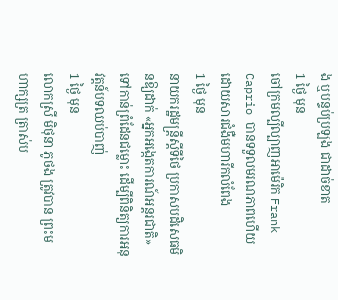ង ឬបន្ទប់ប្រឡង ជាដាច់ខាត
1 ថ្ងៃ មុន
ចៅក្រមល្បីល្បាញអាម៉េរិក Frank Caprio បានទទួលមរណភាពហើយ ដោយសារជំងឺមហារីកលំពែង
1 ថ្ងៃ មុន
នាយករដ្ឋមន្រ្តីស្តីទីថៃ ប្រកាសបដិសេធមិនឱ្យដាក់ «អ្នកអង្កេតការណ៍អន្តរជាតិ» ទៅកាន់ព្រំដែនជម្លោះ ដើម្បីពិនិត្យការអនុវត្តន៍បទឈប់បាញ់
1 ថ្ងៃ មុន
លោកស្រី មិថុនា ភូថង ត្រូវបាន ព្រះមហាក្សត្រ ត្រាស់ប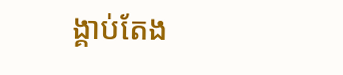ង្គាប់តែង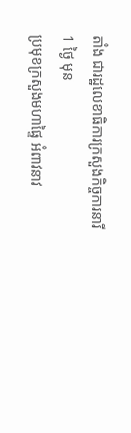តាំង ជារដ្ឋលេខាធិការក្រសួងកិច្ចការនារី
1 ថ្ងៃ មុន
ប្រមុខក្រសួងមហាផ្ទៃ អំពាវនាវ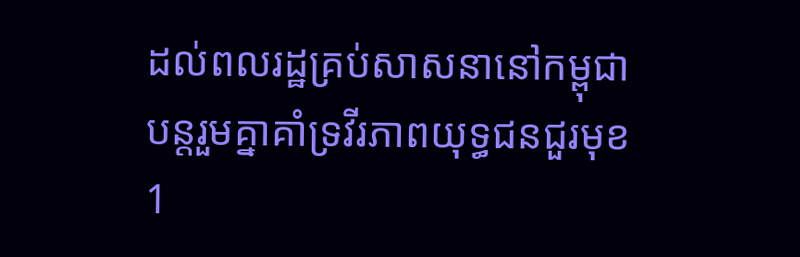ដល់ពលរដ្ឋគ្រប់សាសនានៅកម្ពុជា បន្តរួមគ្នាគាំទ្រវីរភាពយុទ្ធជនជួរមុខ
1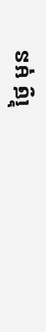ថ្ងៃ មុន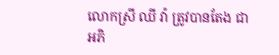លោកស្រី ឈី វ៉ា ត្រូវបានតែង ជាអភិ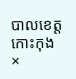បាលខេត្តកោះកុង
×